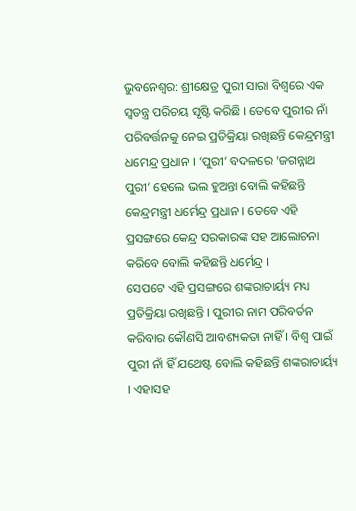ଭୁବନେଶ୍ୱର: ଶ୍ରୀକ୍ଷେତ୍ର ପୁରୀ ସାରା ବିଶ୍ୱରେ ଏକ ସ୍ୱତନ୍ତ୍ର ପରିଚୟ ସୃଷ୍ଟି କରିଛି । ତେବେ ପୁରୀର ନାଁ ପରିବର୍ତ୍ତନକୁ ନେଇ ପ୍ରତିକ୍ରିୟା ରଖିଛନ୍ତି କେନ୍ଦ୍ରମନ୍ତ୍ରୀ ଧମେନ୍ଦ୍ର ପ୍ରଧାନ । ‘ପୁରୀ’ ବଦଳରେ ‘ଜଗନ୍ନାଥ ପୁରୀ’ ହେଲେ ଭଲ ହୁଅନ୍ତା ବୋଲି କହିଛନ୍ତି କେନ୍ଦ୍ରମନ୍ତ୍ରୀ ଧର୍ମେନ୍ଦ୍ର ପ୍ରଧାନ । ତେବେ ଏହି ପ୍ରସଙ୍ଗରେ କେନ୍ଦ୍ର ସରକାରଙ୍କ ସହ ଆଲୋଚନା କରିବେ ବୋଲି କହିଛନ୍ତି ଧର୍ମେନ୍ଦ୍ର ।
ସେପଟେ ଏହି ପ୍ରସଙ୍ଗରେ ଶଙ୍କରାଚାର୍ୟ୍ୟ ମଧ୍ୟ ପ୍ରତିକ୍ରିୟା ରଖିଛନ୍ତି । ପୁରୀର ନାମ ପରିବର୍ତନ କରିବାର କୌଣସି ଆବଶ୍ୟକତା ନାହିଁ । ବିଶ୍ୱ ପାଇଁ ପୁରୀ ନାଁ ହିଁ ଯଥେଷ୍ଟ ବୋଲି କହିଛନ୍ତି ଶଙ୍କରାଚାର୍ୟ୍ୟ । ଏହାସହ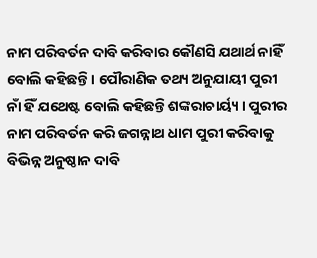ନାମ ପରିବର୍ତନ ଦାବି କରିବାର କୌଣସି ଯଥାର୍ଥ ନାହିଁ ବୋଲି କହିଛନ୍ତି । ପୌରାଣିକ ତଥ୍ୟ ଅନୁଯାୟୀ ପୁରୀ ନାଁ ହିଁ ଯଥେଷ୍ଟ ବୋଲି କହିଛନ୍ତି ଶଙ୍କରାଚାର୍ୟ୍ୟ । ପୁରୀର ନାମ ପରିବର୍ତନ କରି ଜଗନ୍ନାଥ ଧାମ ପୁରୀ କରିବାକୁ ବିଭିନ୍ନ ଅନୁଷ୍ଠାନ ଦାବି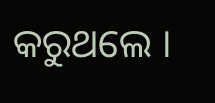କରୁଥଲେ ।